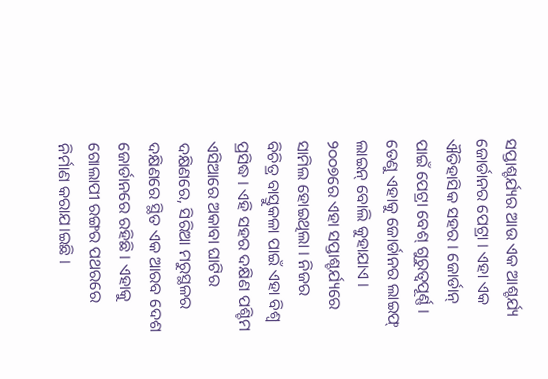ସପ୍ତାଶ୍ଚର୍ଯ୍ୟର ଆଉ ଏକ ଆଶ୍ଚର୍ଯ୍ୟ ଜୋର୍ଡାନର ପେଟ୍ରା । ଏହା ଏକ ଐତିହାସିକ ସହର । ଜୋର୍ଡାନ୍ ପାଇଁ ପେଟ୍ରା ବେଶ୍ ଗୁରୁତ୍ୱପୂର୍ଣ୍ଣ । ତେଣୁ ଏହାକୁ ଜୋର୍ଡାନର ଲାଇଫ୍ ଲାଇନ୍ ବୋଲି କୁହାଯାଏ । ୨୦୦୭ରେ ଏହା ସପ୍ତାଶ୍ଚର୍ଯ୍ୟରେ ସାମିଲ ହୋଇଥିଲା । ନିଜର ବିଚିତ୍ର ବାସ୍ତୁକଳା ପାଇଁ ଏହା ବିଶ୍ୱ ପ୍ରସିଦ୍ଧ । ଏହି ସହର ଦକ୍ଷିଣ ପଶ୍ଚିମ ଏସିଆରେ ଅକାବା ଘାଟିର ଦକ୍ଷିଣରେ, ସିରିଆ ମରୁସ୍ଥଳର ଦକ୍ଷିଣରେ ସ୍ଥିତ ଏକ ଆରବ ଦେଶ ଜୋର୍ଡାନରେ ରହିଛି । ଏହାକୁ ଗୋଲାପୀ ରଙ୍ଗର ପଥରରେ ନିର୍ମାଣ କରାଯ।ଇଛି ।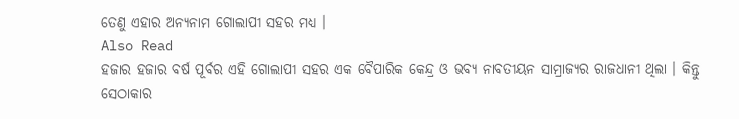ତେଣୁ ଏହାର ଅନ୍ୟନାମ ଗୋଲାପୀ ସହର ମଧ୍ୟ ।
Also Read
ହଜାର ହଜାର ବର୍ଷ ପୂର୍ବର ଏହି ଗୋଲାପୀ ସହର ଏକ ବୈପାରିକ କେନ୍ଦ୍ର ଓ ଭବ୍ୟ ନାବତୀୟନ ସାମ୍ରାଜ୍ୟର ରାଜଧାନୀ ଥିଲା । କିନ୍ତୁ ସେଠାକାର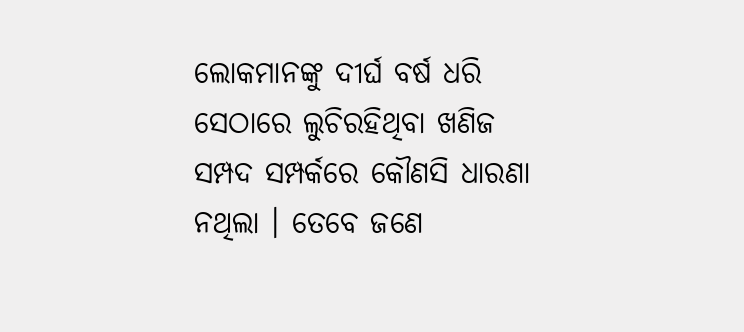ଲୋକମାନଙ୍କୁ ଦୀର୍ଘ ବର୍ଷ ଧରି ସେଠାରେ ଲୁଚିରହିଥିବା ଖଣିଜ ସମ୍ପଦ ସମ୍ପର୍କରେ କୌଣସି ଧାରଣା ନଥିଲା । ତେବେ ଜଣେ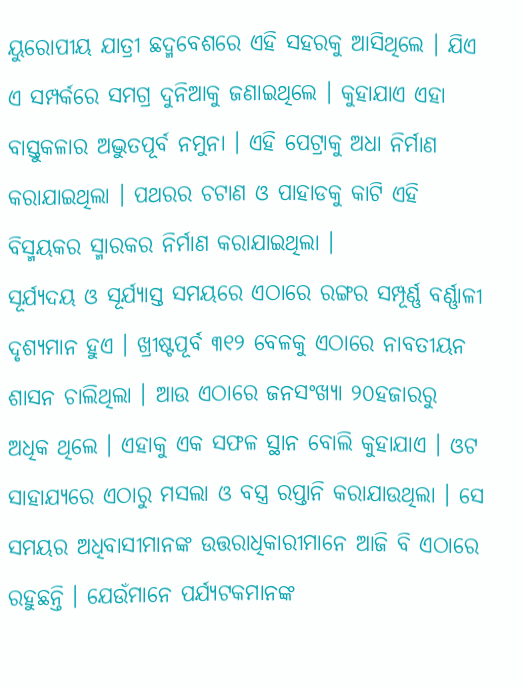ୟୁରୋପୀୟ ଯାତ୍ରୀ ଛଦ୍ମବେଶରେ ଏହି ସହରକୁ ଆସିଥିଲେ । ଯିଏ ଏ ସମ୍ପର୍କରେ ସମଗ୍ର ଦୁନିଆକୁ ଜଣାଇଥିଲେ । କୁହାଯାଏ ଏହା ବାସ୍ତୁକଳାର ଅଦ୍ଭୁତପୂର୍ବ ନମୁନା । ଏହି ପେଟ୍ରାକୁ ଅଧା ନିର୍ମାଣ କରାଯାଇଥିଲା । ପଥରର ଚଟାଣ ଓ ପାହାଡକୁ କାଟି ଏହି ବିସ୍ମୟକର ସ୍ମାରକର ନିର୍ମାଣ କରାଯାଇଥିଲା ।
ସୂର୍ଯ୍ୟଦୟ ଓ ସୂର୍ଯ୍ୟାସ୍ତ ସମୟରେ ଏଠାରେ ରଙ୍ଗର ସମ୍ପୂର୍ଣ୍ଣ ବର୍ଣ୍ଣାଳୀ ଦୃଶ୍ୟମାନ ହୁଏ । ଖ୍ରୀଷ୍ଟପୂର୍ବ ୩୧୨ ବେଳକୁ ଏଠାରେ ନାବତୀୟନ ଶାସନ ଚାଲିଥିଲା । ଆଉ ଏଠାରେ ଜନସଂଖ୍ୟା ୨୦ହଜାରରୁ ଅଧିକ ଥିଲେ । ଏହାକୁ ଏକ ସଫଳ ସ୍ଥାନ ବୋଲି କୁହାଯାଏ । ଓଟ ସାହାଯ୍ୟରେ ଏଠାରୁ ମସଲା ଓ ବସ୍ତ୍ର ରପ୍ତାନି କରାଯାଉଥିଲା । ସେ ସମୟର ଅଧିବାସୀମାନଙ୍କ ଉତ୍ତରାଧିକାରୀମାନେ ଆଜି ବି ଏଠାରେ ରହୁଛନ୍ତି । ଯେଉଁମାନେ ପର୍ଯ୍ୟଟକମାନଙ୍କ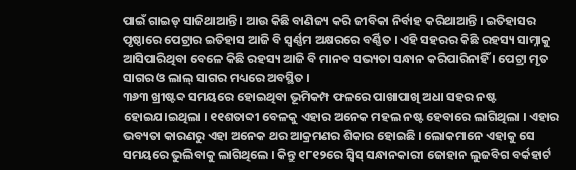ପାଇଁ ଗାଇଡ୍ ସାଜିଥାଆନ୍ତି । ଆଉ କିଛି ବାଣିଜ୍ୟ କରି ଜୀବିକା ନିର୍ବାହ କରିଥାଆନ୍ତି । ଇତିହାସର ପୃଷ୍ଠାରେ ପେଟ୍ରାର ଇତିହାସ ଆଜି ବି ସ୍ୱର୍ଣ୍ଣମ ଅକ୍ଷରରେ ବର୍ଣ୍ଣିତ । ଏହି ସହରର କିଛି ରହସ୍ୟ ସାମ୍ନାକୁ ଆସିପାରିଥିବା ବେଳେ କିଛି ରହସ୍ୟ ଆଜି ବି ମାନବ ସଭ୍ୟତା ସନ୍ଧାନ କରିପାରିନାହିଁ । ପେଟ୍ରା ମୃତ ସାଗର ଓ ଲାଲ୍ ସାଗର ମଧ୍ୟରେ ଅବସ୍ଥିତ ।
୩୬୩ ଖ୍ରୀଷ୍ଟବ୍ଦ ସମୟରେ ହୋଇଥିବା ଭୂମିକମ୍ପ ଫଳରେ ପାଖାପାଖି ଅଧା ସହର ନଷ୍ଟ ହୋଇଯ।ଇଥିଲା । ୧୧ଶତାବ୍ଦୀ ବେଳକୁ ଏହାର ଅନେକ ମହଲ ନଷ୍ଟ ହେବାରେ ଲାଗିଥିଲା । ଏହାର ଭବ୍ୟତା କାରଣରୁ ଏହା ଅନେକ ଥର ଆକ୍ରମଣର ଶିକାର ହୋଇଛି । ଲୋକମାନେ ଏହାକୁ ସେ ସମୟରେ ଭୁଲିବାକୁ ଲାଗିଥିଲେ । କିନ୍ତୁ ୧୮୧୨ରେ ସ୍ୱିସ୍ ସନ୍ଧାନକାରୀ ଜୋହାନ ଲୁଜବିଗ ବର୍କହାର୍ଟ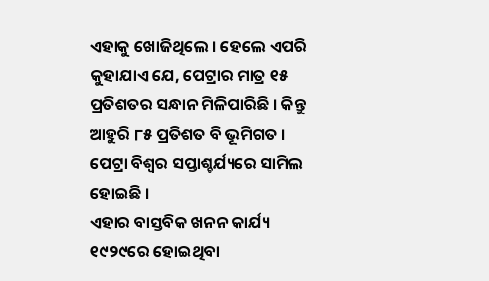ଏହାକୁ ଖୋଜିଥିଲେ । ହେଲେ ଏପରି କୁହାଯାଏ ଯେ, ପେଟ୍ରାର ମାତ୍ର ୧୫ ପ୍ରତିଶତର ସନ୍ଧାନ ମିଳିପାରିଛି । କିନ୍ତୁ ଆହୁରି ୮୫ ପ୍ରତିଶତ ବି ଭୂମିଗତ । ପେଟ୍ରା ବିଶ୍ୱର ସପ୍ତାଶ୍ଚର୍ଯ୍ୟରେ ସାମିଲ ହୋଇଛି ।
ଏହାର ବାସ୍ତବିକ ଖନନ କାର୍ଯ୍ୟ ୧୯୨୯ରେ ହୋଇଥିବା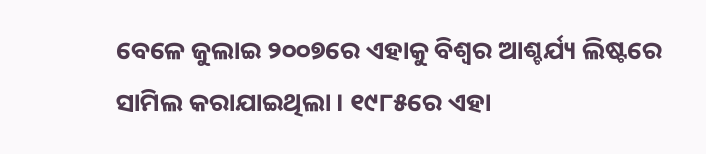ବେଳେ ଜୁଲାଇ ୨୦୦୭ରେ ଏହାକୁ ବିଶ୍ୱର ଆଶ୍ଚର୍ଯ୍ୟ ଲିଷ୍ଟରେ ସାମିଲ କରାଯାଇଥିଲା । ୧୯୮୫ରେ ଏହା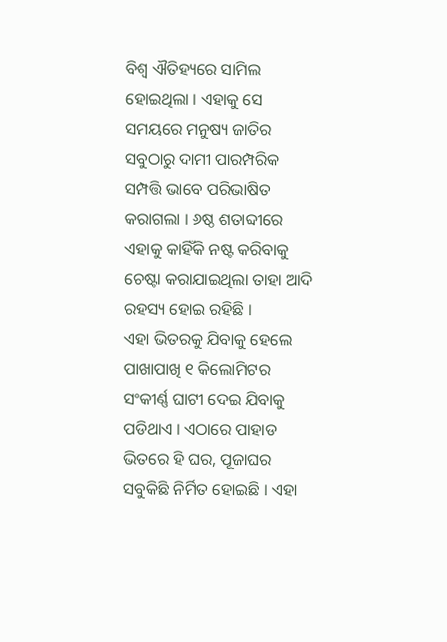ବିଶ୍ୱ ଐତିହ୍ୟରେ ସାମିଲ ହୋଇଥିଲା । ଏହାକୁ ସେ ସମୟରେ ମନୁଷ୍ୟ ଜାତିର ସବୁଠାରୁ ଦାମୀ ପାରମ୍ପରିକ ସମ୍ପତ୍ତି ଭାବେ ପରିଭାଷିତ କରାଗଲା । ୬ଷ୍ଠ ଶତାବ୍ଦୀରେ ଏହାକୁ କାହିଁକି ନଷ୍ଟ କରିବାକୁ ଚେଷ୍ଟା କରାଯାଇଥିଲା ତାହା ଆଦି ରହସ୍ୟ ହୋଇ ରହିଛି ।
ଏହା ଭିତରକୁ ଯିବାକୁ ହେଲେ ପାଖାପାଖି ୧ କିଲୋମିଟର ସଂକୀର୍ଣ୍ଣ ଘାଟୀ ଦେଇ ଯିବାକୁ ପଡିଥାଏ । ଏଠାରେ ପାହାଡ ଭିତରେ ହି ଘର, ପୂଜାଘର ସବୁକିଛି ନିର୍ମିତ ହୋଇଛି । ଏହା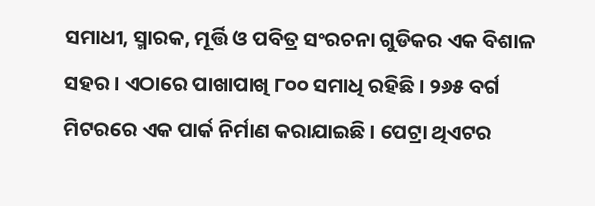ସମାଧୀ, ସ୍ମାରକ, ମୂର୍ତ୍ତି ଓ ପବିତ୍ର ସଂରଚନା ଗୁଡିକର ଏକ ବିଶାଳ ସହର । ଏଠାରେ ପାଖାପାଖି ୮୦୦ ସମାଧି ରହିଛି । ୨୬୫ ବର୍ଗ ମିଟରରେ ଏକ ପାର୍କ ନିର୍ମାଣ କରାଯାଇଛି । ପେଟ୍ରା ଥିଏଟର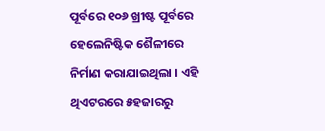ପୂର୍ବରେ ୧୦୬ ଖ୍ରୀଷ୍ଟ ପୂର୍ବରେ ହେଲେନିଷ୍ଟିକ ଶୈଳୀରେ ନିର୍ମାଣ କରାଯାଇଥିଲା । ଏହି ଥିଏଟରରେ ୫ହଜାରରୁ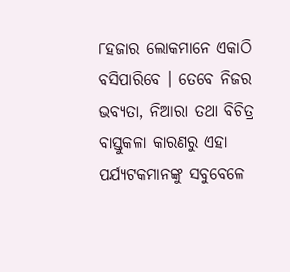୮ହଜାର ଲୋକମାନେ ଏକାଠି ବସିପାରିବେ । ତେବେ ନିଜର ଭବ୍ୟତା, ନିଆରା ତଥା ବିଚିତ୍ର ବାସ୍ତୁକଳା କାରଣରୁ ଏହା ପର୍ଯ୍ୟଟକମାନଙ୍କୁ ସବୁବେଳେ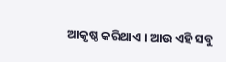ଆକୃଷ୍ଠ କରିଥାଏ । ଆଉ ଏହି ସବୁ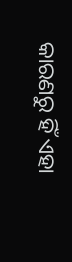କାରଣରୁ ହିଁ ଏହା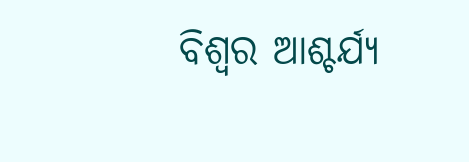ବିଶ୍ୱର ଆଶ୍ଚର୍ଯ୍ୟ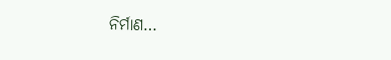ନିର୍ମାଣ…